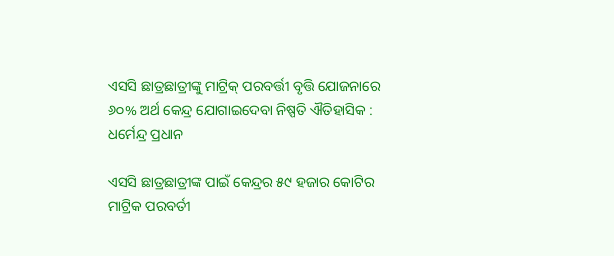ଏସସି ଛାତ୍ରଛାତ୍ରୀଙ୍କୁ ମାଟ୍ରିକ୍‍ ପରବର୍ତ୍ତୀ ବୃତ୍ତି ଯୋଜନାରେ ୬୦% ଅର୍ଥ କେନ୍ଦ୍ର ଯୋଗାଇଦେବା ନିଷ୍ପତି ଐତିହାସିକ : ଧର୍ମେନ୍ଦ୍ର ପ୍ରଧାନ

ଏସସି ଛାତ୍ରଛାତ୍ରୀଙ୍କ ପାଇଁ କେନ୍ଦ୍ରର ୫୯ ହଜାର କୋଟିର ମାଟ୍ରିକ ପରବର୍ତୀ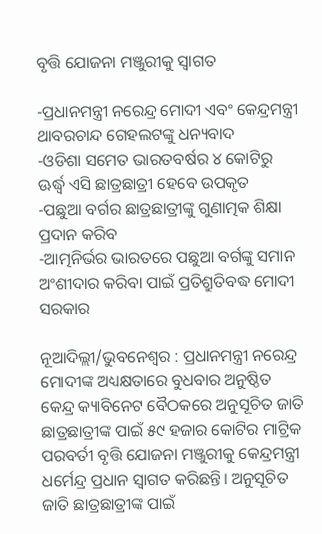ବୃତ୍ତି ଯୋଜନା ମଞ୍ଜୁରୀକୁ ସ୍ୱାଗତ

-ପ୍ରଧାନମନ୍ତ୍ରୀ ନରେନ୍ଦ୍ର ମୋଦୀ ଏବଂ କେନ୍ଦ୍ରମନ୍ତ୍ରୀ ଥାବରଚାନ୍ଦ ଗେହଲଟଙ୍କୁ ଧନ୍ୟବାଦ
-ଓଡିଶା ସମେତ ଭାରତବର୍ଷର ୪ କୋଟିରୁ ଊର୍ଦ୍ଧ୍ବ ଏସି ଛାତ୍ରଛାତ୍ରୀ ହେବେ ଉପକୃତ
-ପଛୁଆ ବର୍ଗର ଛାତ୍ରଛାତ୍ରୀଙ୍କୁ ଗୁଣାତ୍ମକ ଶିକ୍ଷା ପ୍ରଦାନ କରିବ
-ଆତ୍ମନିର୍ଭର ଭାରତରେ ପଛୁଆ ବର୍ଗଙ୍କୁ ସମାନ ଅଂଶୀଦାର କରିବା ପାଇଁ ପ୍ରତିଶ୍ରୁତିବଦ୍ଧ ମୋଦୀ ସରକାର

ନୂଆଦିଲ୍ଲୀ/ଭୁବନେଶ୍ୱର : ପ୍ରଧାନମନ୍ତ୍ରୀ ନରେନ୍ଦ୍ର ମୋଦୀଙ୍କ ଅଧ୍ୟକ୍ଷତାରେ ବୁଧବାର ଅନୁଷ୍ଠିତ କେନ୍ଦ୍ର କ୍ୟାବିନେଟ ବୈଠକରେ ଅନୁସୂଚିତ ଜାତି ଛାତ୍ରଛାତ୍ରୀଙ୍କ ପାଇଁ ୫୯ ହଜାର କୋଟିର ମାଟ୍ରିକ ପରବର୍ତୀ ବୃତ୍ତି ଯୋଜନା ମଞ୍ଜୁରୀକୁ କେନ୍ଦ୍ରମନ୍ତ୍ରୀ ଧର୍ମେନ୍ଦ୍ର ପ୍ରଧାନ ସ୍ୱାଗତ କରିଛନ୍ତି। ଅନୁସୂଚିତ ଜାତି ଛାତ୍ରଛାତ୍ରୀଙ୍କ ପାଇଁ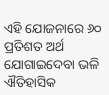ଏହି ଯୋଜନାରେ ୬୦ ପ୍ରତିଶତ ଅର୍ଥ ଯୋଗାଇଦେବା ଭଳି ଐତିହାସିକ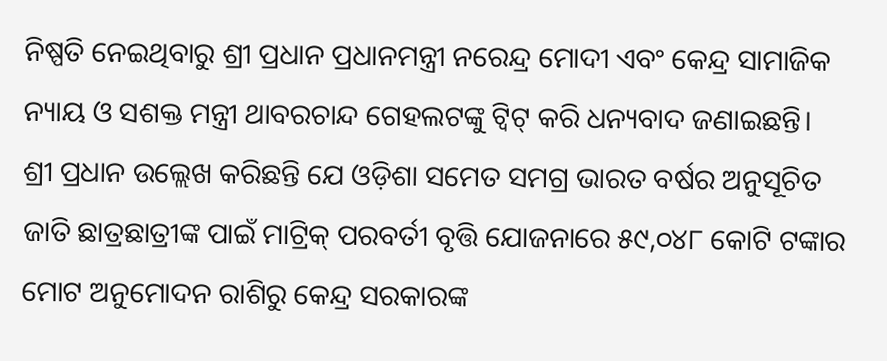ନିଷ୍ପତି ନେଇଥିବାରୁ ଶ୍ରୀ ପ୍ରଧାନ ପ୍ରଧାନମନ୍ତ୍ରୀ ନରେନ୍ଦ୍ର ମୋଦୀ ଏବଂ କେନ୍ଦ୍ର ସାମାଜିକ ନ୍ୟାୟ ଓ ସଶକ୍ତ ମନ୍ତ୍ରୀ ଥାବରଚାନ୍ଦ ଗେହଲଟଙ୍କୁ ଟ୍ୱିଟ୍‍ କରି ଧନ୍ୟବାଦ ଜଣାଇଛନ୍ତି।
ଶ୍ରୀ ପ୍ରଧାନ ଉଲ୍ଲେଖ କରିଛନ୍ତି ଯେ ଓଡ଼ିଶା ସମେତ ସମଗ୍ର ଭାରତ ବର୍ଷର ଅନୁସୂଚିତ ଜାତି ଛାତ୍ରଛାତ୍ରୀଙ୍କ ପାଇଁ ମାଟ୍ରିକ୍‍ ପରବର୍ତୀ ବୃତ୍ତି ଯୋଜନାରେ ୫୯,୦୪୮ କୋଟି ଟଙ୍କାର ମୋଟ ଅନୁମୋଦନ ରାଶିରୁ କେନ୍ଦ୍ର ସରକାରଙ୍କ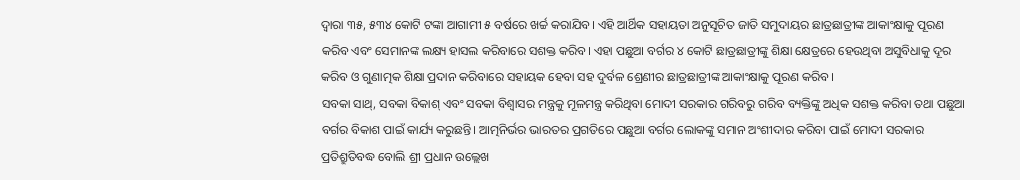ଦ୍ୱାରା ୩୫, ୫୩୪ କୋଟି ଟଙ୍କା ଆଗାମୀ ୫ ବର୍ଷରେ ଖର୍ଚ୍ଚ କରାଯିବ। ଏହି ଆର୍ଥିକ ସହାୟତା ଅନୁସୂଚିତ ଜାତି ସମୁଦାୟର ଛାତ୍ରଛାତ୍ରୀଙ୍କ ଆକାଂକ୍ଷାକୁ ପୂରଣ କରିବ ଏବଂ ସେମାନଙ୍କ ଲକ୍ଷ୍ୟ ହାସଲ କରିବାରେ ସଶକ୍ତ କରିବ। ଏହା ପଛୁଆ ବର୍ଗର ୪ କୋଟି ଛାତ୍ରଛାତ୍ରୀଙ୍କୁ ଶିକ୍ଷା କ୍ଷେତ୍ରରେ ହେଉଥିବା ଅସୁବିଧାକୁ ଦୂର କରିବ ଓ ଗୁଣାତ୍ମକ ଶିକ୍ଷା ପ୍ରଦାନ କରିବାରେ ସହାୟକ ହେବା ସହ ଦୁର୍ବଳ ଶ୍ରେଣୀର ଛାତ୍ରଛାତ୍ରୀଙ୍କ ଆକାଂକ୍ଷାକୁ ପୂରଣ କରିବ।
ସବକା ସାଥ୍‍, ସବକା ବିକାଶ୍‍ ଏବଂ ସବକା ବିଶ୍ୱାସର ମନ୍ତ୍ରକୁ ମୂଳମନ୍ତ୍ର କରିଥିବା ମୋଦୀ ସରକାର ଗରିବରୁ ଗରିବ ବ୍ୟକ୍ତିଙ୍କୁ ଅଧିକ ସଶକ୍ତ କରିବା ତଥା ପଛୁଆ ବର୍ଗର ବିକାଶ ପାଇଁ କାର୍ଯ୍ୟ କରୁଛନ୍ତି। ଆତ୍ମନିର୍ଭର ଭାରତର ପ୍ରଗତିରେ ପଛୁଆ ବର୍ଗର ଲୋକଙ୍କୁ ସମାନ ଅଂଶୀଦାର କରିବା ପାଇଁ ମୋଦୀ ସରକାର ପ୍ରତିଶ୍ରୁତିବଦ୍ଧ ବୋଲି ଶ୍ରୀ ପ୍ରଧାନ ଉଲ୍ଲେଖ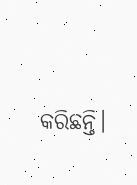କରିଛନ୍ତି।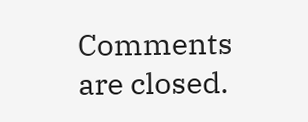Comments are closed.